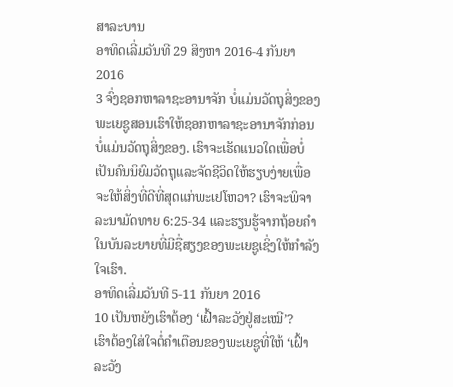ສາລະບານ
ອາທິດເລີ່ມວັນທີ 29 ສິງຫາ 2016-4 ກັນຍາ 2016
3 ຈົ່ງຊອກຫາລາຊະອານາຈັກ ບໍ່ແມ່ນວັດຖຸສິ່ງຂອງ
ພະເຍຊູສອນເຮົາໃຫ້ຊອກຫາລາຊະອານາຈັກກ່ອນ ບໍ່ແມ່ນວັດຖຸສິ່ງຂອງ. ເຮົາຈະເຮັດແນວໃດເພື່ອບໍ່ເປັນຄົນນິຍົມວັດຖຸແລະຈັດຊີວິດໃຫ້ຮຽບງ່າຍເພື່ອຈະໃຫ້ສິ່ງທີ່ດີທີ່ສຸດແກ່ພະເຢໂຫວາ? ເຮົາຈະພິຈາລະນາມັດທາຍ 6:25-34 ແລະຮຽນຮູ້ຈາກຖ້ອຍຄຳໃນບັນລະຍາຍທີ່ມີຊື່ສຽງຂອງພະເຍຊູເຊິ່ງໃຫ້ກຳລັງໃຈເຮົາ.
ອາທິດເລີ່ມວັນທີ 5-11 ກັນຍາ 2016
10 ເປັນຫຍັງເຮົາຕ້ອງ ‘ເຝົ້າລະວັງຢູ່ສະເໝີ’?
ເຮົາຕ້ອງໃສ່ໃຈຕໍ່ຄຳເຕືອນຂອງພະເຍຊູທີ່ໃຫ້ ‘ເຝົ້າລະວັງ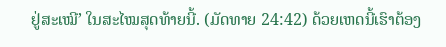ຢູ່ສະເໝີ’ ໃນສະໄໝສຸດທ້າຍນີ້. (ມັດທາຍ 24:42) ດ້ວຍເຫດນີ້ເຮົາຕ້ອງ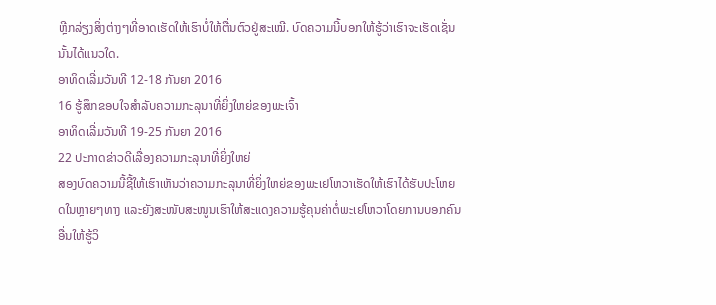ຫຼີກລ່ຽງສິ່ງຕ່າງໆທີ່ອາດເຮັດໃຫ້ເຮົາບໍ່ໃຫ້ຕື່ນຕົວຢູ່ສະເໝີ. ບົດຄວາມນີ້ບອກໃຫ້ຮູ້ວ່າເຮົາຈະເຮັດເຊັ່ນນັ້ນໄດ້ແນວໃດ.
ອາທິດເລີ່ມວັນທີ 12-18 ກັນຍາ 2016
16 ຮູ້ສຶກຂອບໃຈສຳລັບຄວາມກະລຸນາທີ່ຍິ່ງໃຫຍ່ຂອງພະເຈົ້າ
ອາທິດເລີ່ມວັນທີ 19-25 ກັນຍາ 2016
22 ປະກາດຂ່າວດີເລື່ອງຄວາມກະລຸນາທີ່ຍິ່ງໃຫຍ່
ສອງບົດຄວາມນີ້ຊີ້ໃຫ້ເຮົາເຫັນວ່າຄວາມກະລຸນາທີ່ຍິ່ງໃຫຍ່ຂອງພະເຢໂຫວາເຮັດໃຫ້ເຮົາໄດ້ຮັບປະໂຫຍດໃນຫຼາຍໆທາງ ແລະຍັງສະໜັບສະໜູນເຮົາໃຫ້ສະແດງຄວາມຮູ້ຄຸນຄ່າຕໍ່ພະເຢໂຫວາໂດຍການບອກຄົນອື່ນໃຫ້ຮູ້ວິ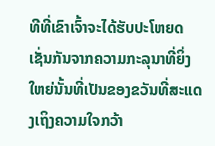ທີທີ່ເຂົາເຈົ້າຈະໄດ້ຮັບປະໂຫຍດເຊັ່ນກັນຈາກຄວາມກະລຸນາທີ່ຍິ່ງໃຫຍ່ນັ້ນທີ່ເປັນຂອງຂວັນທີ່ສະແດງເຖິງຄວາມໃຈກວ້າ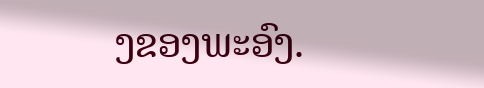ງຂອງພະອົງ.